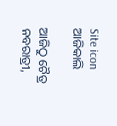Site icon ଆଜିକାଲି

ଆଜିଠୁ ଚୈତ୍ର ନବରାତ୍ରୀ,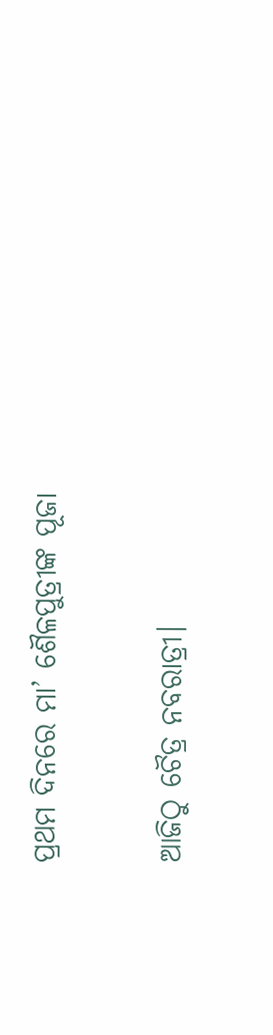ପ୍ରଥମ ଦିନରେ ମା’ ଶୈଳପୁତ୍ରୀଙ୍କ ପୂଜା

ଆଜିଠୁ ଚୈତ୍ର ନବରାତ୍ରୀ।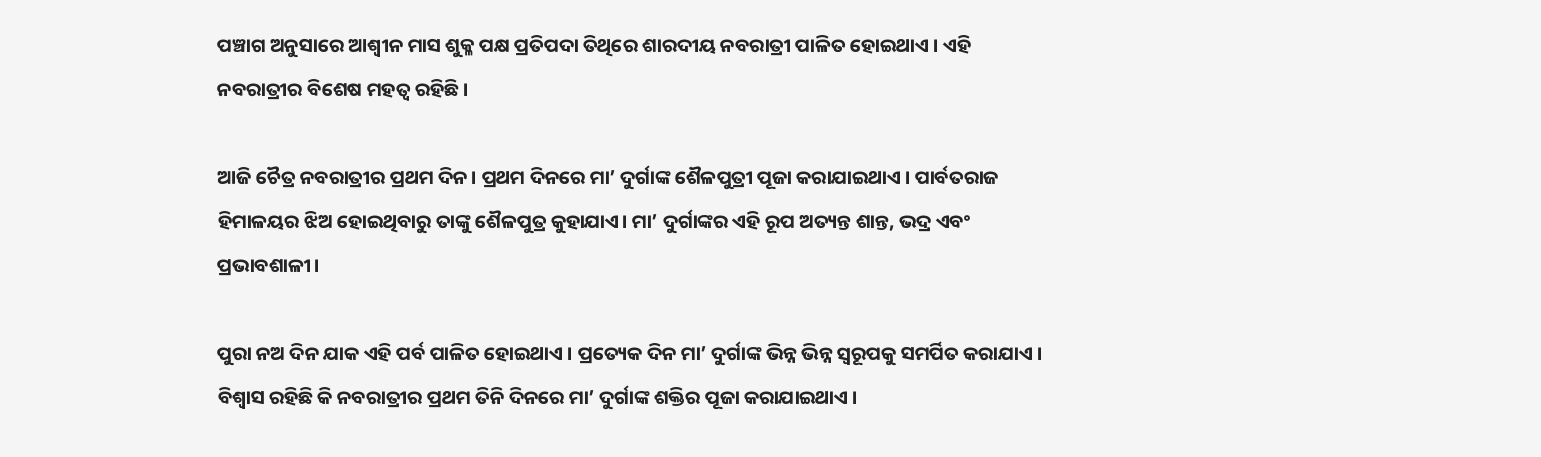ପଞ୍ଚାଗ ଅନୁସାରେ ଆଶ୍ୱୀନ ମାସ ଶୁକ୍ଳ ପକ୍ଷ ପ୍ରତିପଦା ତିଥିରେ ଶାରଦୀୟ ନବରାତ୍ରୀ ପାଳିତ ହୋଇଥାଏ । ଏହି ନବରାତ୍ରୀର ବିଶେଷ ମହତ୍ୱ ରହିଛି ।

ଆଜି ଚୈତ୍ର ନବରାତ୍ରୀର ପ୍ରଥମ ଦିନ। ପ୍ରଥମ ଦିନରେ ମା’ ଦୁର୍ଗାଙ୍କ ଶୈଳପୁତ୍ରୀ ପୂଜା କରାଯାଇଥାଏ । ପାର୍ବତରାଜ ହିମାଳୟର ଝିଅ ହୋଇଥିବାରୁ ତାଙ୍କୁ ଶୈଳପୁତ୍ର କୁହାଯାଏ। ମା’ ଦୁର୍ଗାଙ୍କର ଏହି ରୂପ ଅତ୍ୟନ୍ତ ଶାନ୍ତ, ଭଦ୍ର ଏବଂ ପ୍ରଭାବଶାଳୀ।

ପୁରା ନଅ ଦିନ ଯାକ ଏହି ପର୍ବ ପାଳିତ ହୋଇଥାଏ । ପ୍ରତ୍ୟେକ ଦିନ ମା’ ଦୁର୍ଗାଙ୍କ ଭିନ୍ନ ଭିନ୍ନ ସ୍ୱରୂପକୁ ସମର୍ପିତ କରାଯାଏ । ବିଶ୍ୱାସ ରହିଛି କି ନବରାତ୍ରୀର ପ୍ରଥମ ତିନି ଦିନରେ ମା’ ଦୁର୍ଗାଙ୍କ ଶକ୍ତିର ପୂଜା କରାଯାଇଥାଏ ।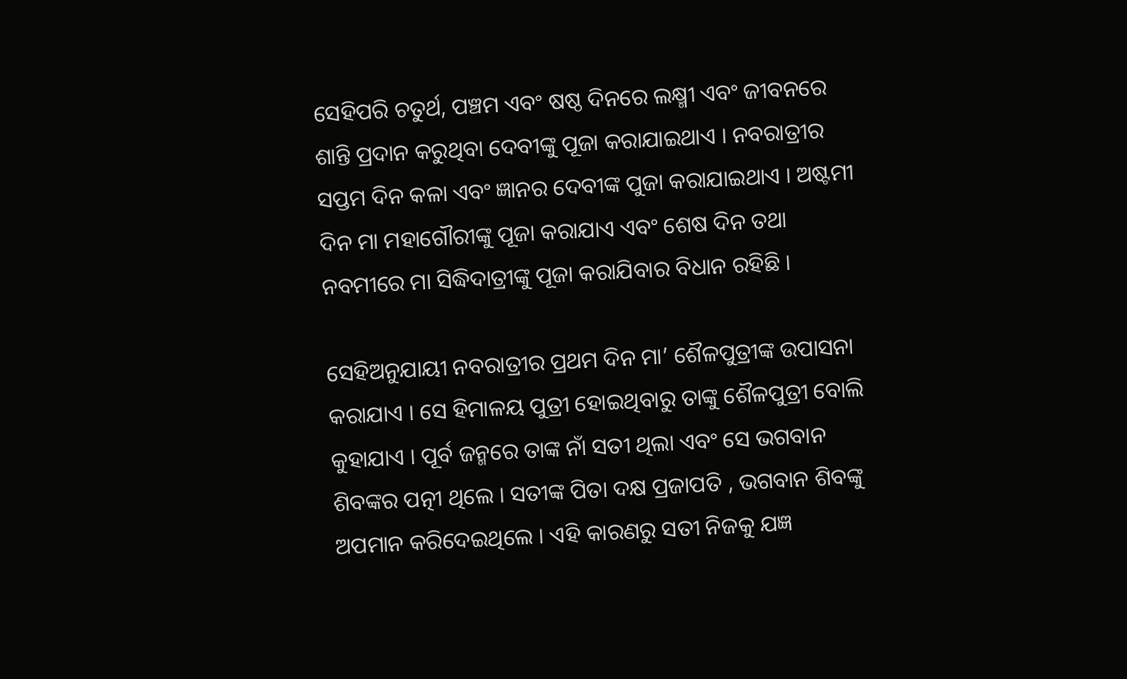ସେହିପରି ଚତୁର୍ଥ, ପଞ୍ଚମ ଏବଂ ଷଷ୍ଠ ଦିନରେ ଲକ୍ଷ୍ମୀ ଏବଂ ଜୀବନରେ ଶାନ୍ତି ପ୍ରଦାନ କରୁଥିବା ଦେବୀଙ୍କୁ ପୂଜା କରାଯାଇଥାଏ । ନବରାତ୍ରୀର ସପ୍ତମ ଦିନ କଳା ଏବଂ ଜ୍ଞାନର ଦେବୀଙ୍କ ପୁଜା କରାଯାଇଥାଏ । ଅଷ୍ଟମୀ ଦିନ ମା ମହାଗୌରୀଙ୍କୁ ପୂଜା କରାଯାଏ ଏବଂ ଶେଷ ଦିନ ତଥା ନବମୀରେ ମା ସିଦ୍ଧିଦାତ୍ରୀଙ୍କୁ ପୂଜା କରାଯିବାର ବିଧାନ ରହିଛି ।

ସେହିଅନୁଯାୟୀ ନବରାତ୍ରୀର ପ୍ରଥମ ଦିନ ମା’ ଶୈଳପୁତ୍ରୀଙ୍କ ଉପାସନା କରାଯାଏ । ସେ ହିମାଳୟ ପୁତ୍ରୀ ହୋଇଥିବାରୁ ତାଙ୍କୁ ଶୈଳପୁତ୍ରୀ ବୋଲି କୁହାଯାଏ । ପୂର୍ବ ଜନ୍ମରେ ତାଙ୍କ ନାଁ ସତୀ ଥିଲା ଏବଂ ସେ ଭଗବାନ ଶିବଙ୍କର ପତ୍ନୀ ଥିଲେ । ସତୀଙ୍କ ପିତା ଦକ୍ଷ ପ୍ରଜାପତି , ଭଗବାନ ଶିବଙ୍କୁ ଅପମାନ କରିଦେଇଥିଲେ । ଏହି କାରଣରୁ ସତୀ ନିଜକୁ ଯଜ୍ଞ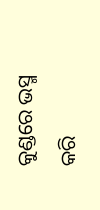କୁଣ୍ଡରେ ଭସ୍ମ କରି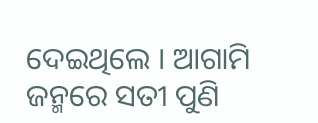ଦେଇଥିଲେ । ଆଗାମି ଜନ୍ମରେ ସତୀ ପୁଣି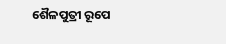ଶୈଳପୁତ୍ରୀ ରୂପେ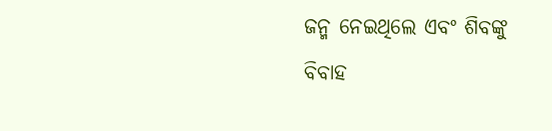ଜନ୍ମ ନେଇଥିଲେ ଏବଂ ଶିବଙ୍କୁ ବିବାହ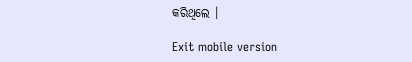କରିଥିଲେ ।

Exit mobile version